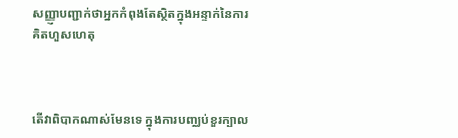សញ្ញ្ញាបញ្ជាក់ថាអ្នកកំពុងតែស្ថិតក្នុងអន្ទាក់នៃការគិតហួសហេតុ



តើវាពិបាកណាស់មែនទេ ក្នុងការបញ្ឈប់ខួរក្បាល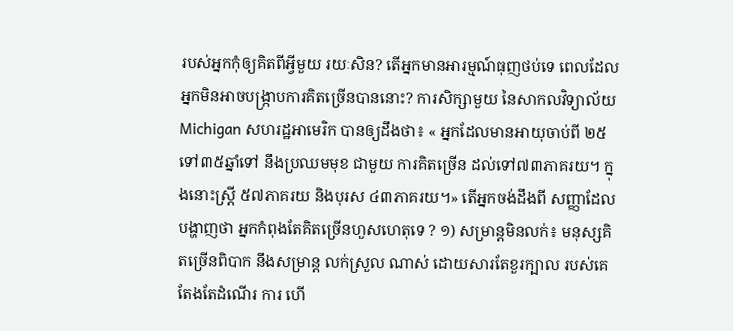របស់អ្នកកុំឲ្យគិតពីអ្វីមួយ រយៈសិន? តើអ្នកមានអារម្មណ៍ធុញថប់ទេ ពេលដែលអ្នកមិនអាចបង្ក្រាបការគិតច្រើនបាននោះ? ការសិក្សាមួយ នៃសាកលវិទ្យាល័យ Michigan សហរដ្ឋអាមេរិក បានឲ្យដឹងថា៖ « អ្នកដែលមានអាយុចាប់ពី ២៥ទៅ៣៥ឆ្នាំទៅ នឹងប្រឈមមុខ ជាមួយ ការគិតច្រើន ដល់ទៅ៧៣ភាគរយ។ ក្នុងនោះស្រ្ដី ៥៧ភាគរយ និងបុរស ៤៣ភាគរយ។» តើអ្នកចង់ដឹងពី សញ្ញាដែលបង្ហាញថា អ្នកកំពុងតែគិតច្រើនហួសហេតុទេ ? ១) សម្រាន្តមិនលក់៖ មនុស្សគិតច្រើនពិបាក នឹងសម្រាន្ត លក់ស្រួល ណាស់ ដោយសារតែខួរក្បាល របស់គេតែងតែដំណើរ ការ ហើ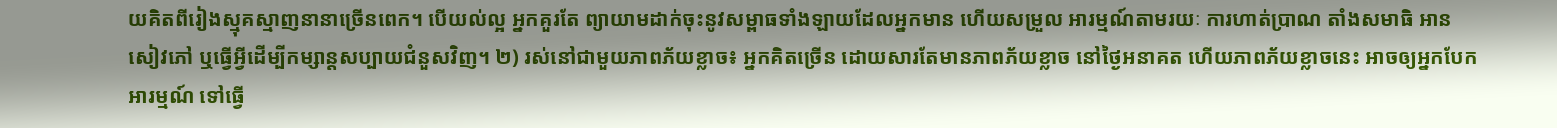យគិតពីរៀងស្មុគស្មាញនានាច្រើនពេក។ បើយល់ល្អ អ្នកគួរតែ ព្យាយាមដាក់ចុះនូវសម្ពាធទាំងឡាយដែលអ្នកមាន ហើយសម្រួល អារម្មណ៍តាមរយៈ ការហាត់ប្រាណ តាំងសមាធិ អានសៀវភៅ ឬធ្វើអ្វីដើម្បីកម្សាន្តសប្បាយជំនួសវិញ។ ២) រស់នៅជាមួយភាពភ័យខ្លាច៖ អ្នកគិតច្រើន ដោយសារតែមានភាពភ័យខ្លាច នៅថ្ងៃអនាគត ហើយភាពភ័យខ្លាចនេះ អាចឲ្យអ្នកបែកអារម្មណ៍ ទៅធ្វើ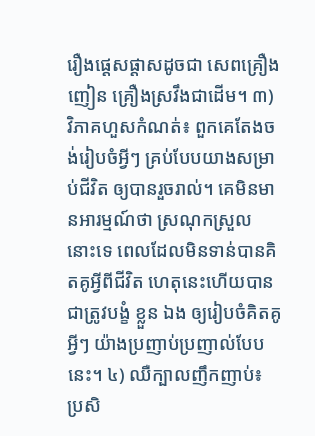រឿងផ្ដេសផ្ដាសដូចជា សេពគ្រឿងញៀន គ្រឿងស្រវឹងជាដើម។ ៣) វិភាគហួសកំណត់៖ ពួកគេតែងចង់រៀបចំអ្វីៗ គ្រប់បែបយាងសម្រាប់ជីវិត ឲ្យបានរួចរាល់។ គេមិនមានអារម្មណ៍ថា ស្រណុកស្រួល នោះទេ ពេលដែលមិនទាន់បានគិតគូអ្វីពីជីវិត ហេតុនេះហើយបានជាត្រូវបង្ខំ ខ្លួន ឯង ឲ្យរៀបចំគិតគូអ្វីៗ យ៉ាងប្រញាប់ប្រញាល់បែបនេះ។ ៤) ឈឺក្បាលញឹកញាប់៖ ប្រសិ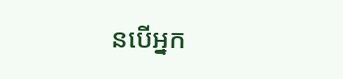នបើអ្នក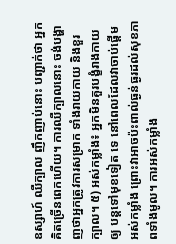ឧស្សាហ៍ ឈឺក្បាល ញឹកញាប់នោះ បញ្ជាក់ថា អ្នកគិតច្រើនពេកហើយ។ ការឈឺក្បាលនោះ ចង់បង្ហាញថាអ្នកត្រូវការសម្រាក ទាំងរាយកាយ និងខួរក្បាល។ ៥) អស់កម្លាំង៖ អ្នកមិនគួរបង្ខំរាងកាយ ឲ្យ បន្តទៅមុខទៀត ទេ នៅពេលដែលវាចាប់ផ្ដើមអស់កម្លាំង ព្រោះវាអាចប៉ះពាល់ធ្ងន់ធ្ងរដល់សុខភាពទាំងមូល។ ការអស់កម្លាំង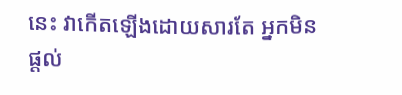នេះ វាកើតឡើងដោយសារតែ អ្នកមិនផ្ដល់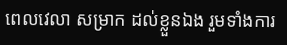ពេលវេលា សម្រាក ដល់ខ្លួនឯង រួមទាំងការ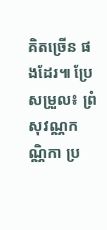គិតច្រើន ផងដែរ៕ ប្រែសម្រួល៖ ព្រំ សុវណ្ណកណ្ណិកា ប្រ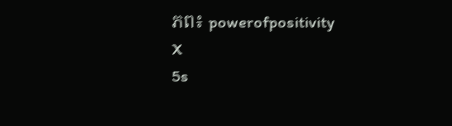ភព៖ powerofpositivity
X
5s